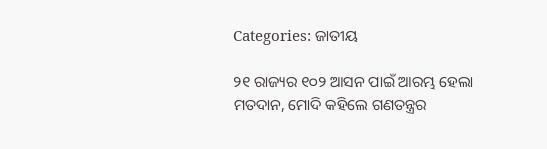Categories: ଜାତୀୟ

୨୧ ରାଜ୍ୟର ୧୦୨ ଆସନ ପାଇଁ ଆରମ୍ଭ ହେଲା ମତଦାନ, ମୋଦି କହିଲେ ଗଣତନ୍ତ୍ରର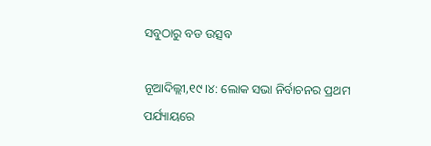ସବୁଠାରୁ ବଡ ଉତ୍ସବ

ନୂଆଦିଲ୍ଲୀ,୧୯।୪: ଲୋକ ସଭା ନିର୍ବାଚନର ପ୍ରଥମ ପର୍ଯ୍ୟାୟରେ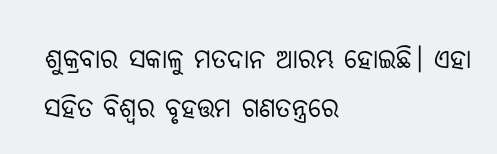ଶୁକ୍ରବାର ସକାଳୁ ମତଦାନ ଆରମ୍ଭ ହୋଇଛି। ଏହା ସହିତ ବିଶ୍ୱର ବୃହତ୍ତମ ଗଣତନ୍ତ୍ରରେ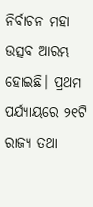ନିର୍ବାଚନ ମହା ଉତ୍ସବ ଆରମ୍ଭ ହୋଇଛି। ପ୍ରଥମ ପର୍ଯ୍ୟାୟରେ ୨୧ଟି ରାଜ୍ୟ ତଥା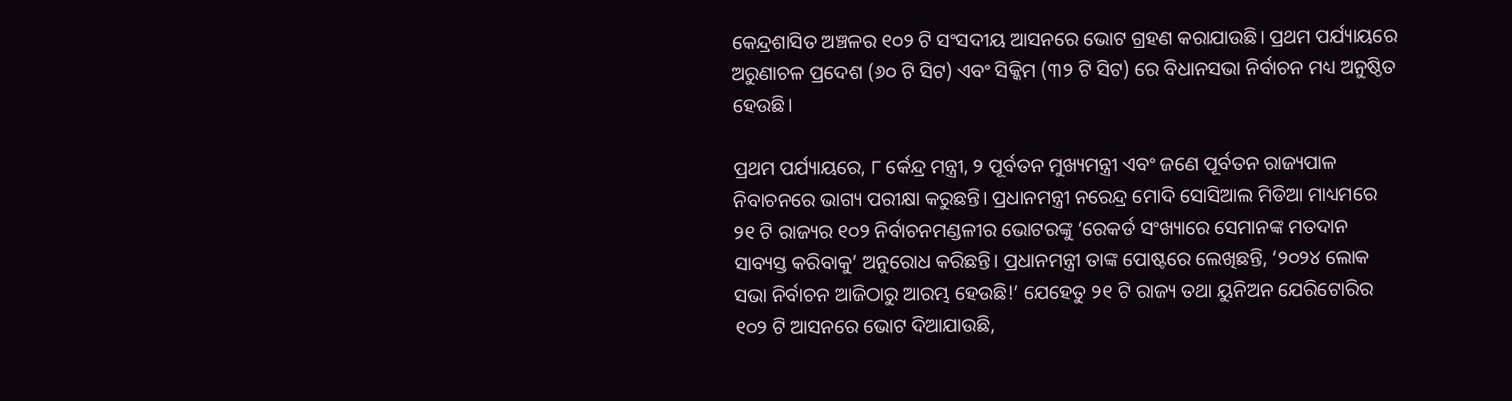କେନ୍ଦ୍ରଶାସିତ ଅଞ୍ଚଳର ୧୦୨ ଟି ସଂସଦୀୟ ଆସନରେ ଭୋଟ ଗ୍ରହଣ କରାଯାଉଛି। ପ୍ରଥମ ପର୍ଯ୍ୟାୟରେ ଅରୁଣାଚଳ ପ୍ରଦେଶ (୬୦ ଟି ସିଟ) ଏବଂ ସିକ୍କିମ (୩୨ ଟି ସିଟ) ରେ ବିଧାନସଭା ନିର୍ବାଚନ ମଧ୍ୟ ଅନୁଷ୍ଠିତ ହେଉଛି।

ପ୍ରଥମ ପର୍ଯ୍ୟାୟରେ, ୮ ର୍କେନ୍ଦ୍ର ମନ୍ତ୍ରୀ, ୨ ପୂର୍ବତନ ମୁଖ୍ୟମନ୍ତ୍ରୀ ଏବଂ ଜଣେ ପୂର୍ବତନ ରାଜ୍ୟପାଳ ନିବାଚନରେ ଭାଗ୍ୟ ପରୀକ୍ଷା କରୁଛନ୍ତି। ପ୍ରଧାନମନ୍ତ୍ରୀ ନରେନ୍ଦ୍ର ମୋଦି ସୋସିଆଲ ମିଡିଆ ମାଧ୍ୟମରେ ୨୧ ଟି ରାଜ୍ୟର ୧୦୨ ନିର୍ବାଚନମଣ୍ଡଳୀର ଭୋଟରଙ୍କୁ ‘ରେକର୍ଡ ସଂଖ୍ୟାରେ ସେମାନଙ୍କ ମତଦାନ ସାବ୍ୟସ୍ତ କରିବାକୁ’ ଅନୁରୋଧ କରିଛନ୍ତି। ପ୍ରଧାନମନ୍ତ୍ରୀ ତାଙ୍କ ପୋଷ୍ଟରେ ଲେଖିଛନ୍ତି, ‘୨୦୨୪ ଲୋକ ସଭା ନିର୍ବାଚନ ଆଜିଠାରୁ ଆରମ୍ଭ ହେଉଛି!’ ଯେହେତୁ ୨୧ ଟି ରାଜ୍ୟ ତଥା ୟୁନିଅନ ଯେରିଟୋରିର ୧୦୨ ଟି ଆସନରେ ଭୋଟ ଦିଆଯାଉଛି,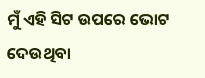ମୁଁ ଏହି ସିଟ ଉପରେ ଭୋଟ ଦେଉଥିବା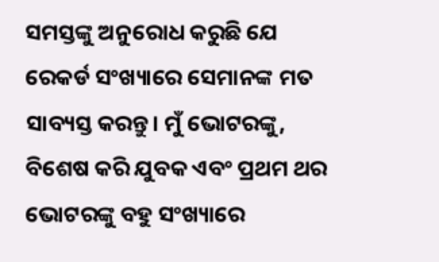ସମସ୍ତଙ୍କୁ ଅନୁରୋଧ କରୁଛି ଯେ ରେକର୍ଡ ସଂଖ୍ୟାରେ ସେମାନଙ୍କ ମତ ସାବ୍ୟସ୍ତ କରନ୍ତୁ। ମୁଁ ଭୋଟରଙ୍କୁ, ବିଶେଷ କରି ଯୁବକ ଏବଂ ପ୍ରଥମ ଥର ଭୋଟରଙ୍କୁ ବହୁ ସଂଖ୍ୟାରେ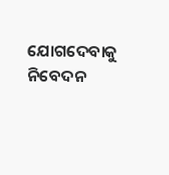ଯୋଗଦେବାକୁ ନିବେଦନ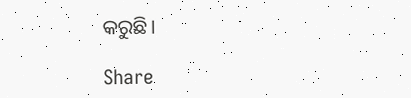କରୁଛି।

Share